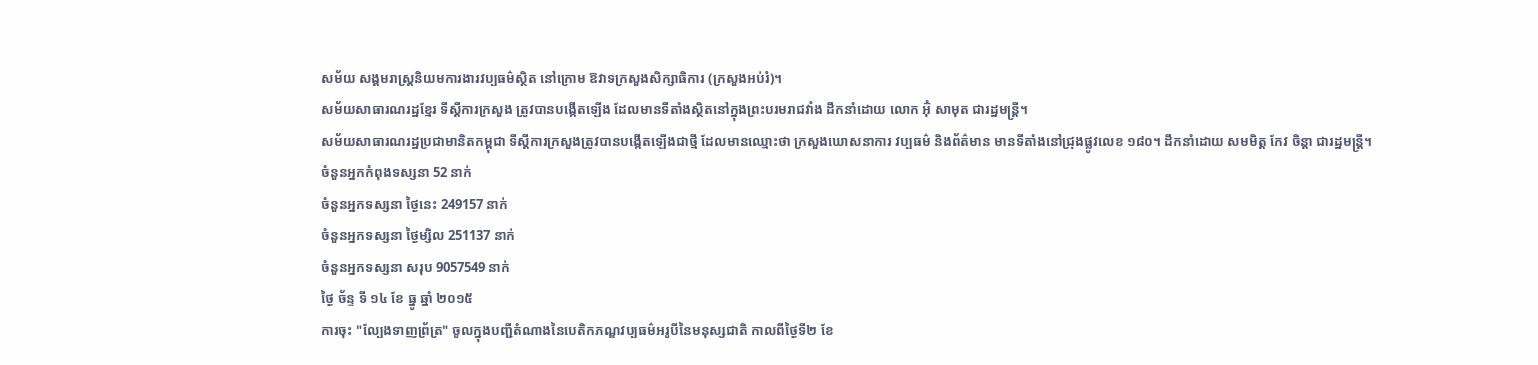សម័យ សង្គមរាស្ត្រនិយមការងារវប្បធម៌ស្ថិត នៅក្រោម ឱវាទក្រសួងសិក្សាធិការ (ក្រសួងអប់រំ)។
សម័យសាធារណរដ្ឋខ្មែរ ទីស្ដីការក្រសួង ត្រូវបានបង្កើតឡើង ដែលមានទីតាំងស្ថិតនៅក្នុងព្រះបរមរាជវាំង ដឹកនាំដោយ លោក អ៊ុំ សាមុត ជារដ្ឋមន្ត្រី។
សម័យសាធារណរដ្ឋប្រជាមានិតកម្ពុជា ទីស្ដីការក្រសួងត្រូវបានបង្កើតឡើងជាថ្មី ដែលមានឈ្មោះថា ក្រសួងឃោសនាការ វប្បធម៌ និងព័ត៌មាន មានទីតាំងនៅជ្រុងផ្លូវលេខ ១៨០។ ដឹកនាំដោយ សមមិត្ត កែវ ចិន្តា ជារដ្ឋមន្រ្តី។
ចំនួនអ្នកកំពុងទស្សនា 52 នាក់
ចំនួនអ្នកទស្សនា ថ្ងៃនេះ 249157 នាក់
ចំនួនអ្នកទស្សនា ថ្ងៃម្សិល 251137 នាក់
ចំនួនអ្នកទស្សនា សរុប 9057549 នាក់
ថ្ងៃ ច័ន្ទ ទី ១៤ ខែ ធ្នូ ឆ្នាំ ២០១៥
ការចុះ "ល្បែងទាញព្រ័ត្រ" ចូលក្នុងបញ្ជីតំណាងនៃបេតិកភណ្ឌវប្បធម៌អរូបីនៃមនុស្សជាតិ កាលពីថ្ងៃទី២ ខែ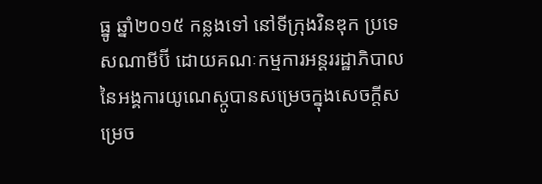ធ្នូ ឆ្នាំ២០១៥ កន្លងទៅ នៅទីក្រុងវិនឌុក ប្រទេសណាមីប៊ី ដោយគណៈកម្មការអន្តររដ្ឋាភិបាលនៃអង្គការយូណេស្កូបានសម្រេចក្នុងសេចក្តីសម្រេច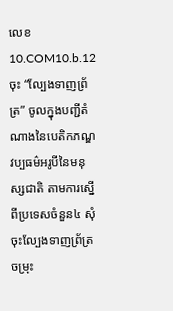លេខ 10.COM10.b.12 ចុះ “ល្បែងទាញព្រ័ត្រ” ចូលក្នុងបញ្ជីតំណាងនៃបេតិកភណ្ឌវប្បធម៌អរូបីនៃមនុស្សជាតិ តាមការស្នើពីប្រទេសចំនួន៤ សុំចុះល្បែងទាញព្រ័ត្រចម្រុះ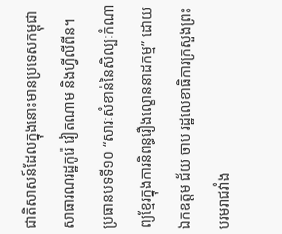ជាតិសាសន៍ដែលក្នុងនោះមានប្រទេសកម្ពុជា សាធារណរដ្ឋកូរ៉េ វៀតណាម និងហ្វីលីពីន។
ប្រធានបទទី១០ “សារៈសំខាន់នៃសិល្បៈកំណាព្យខ្មែរក្នុងការនិពន្ធរឿងល្ខោននាដកម្ម” ដោយ ឯកឧត្តម ជ័យ ចាប រដ្ឋលេខាធិការក្រសួងព្រះបរមរាជវាំង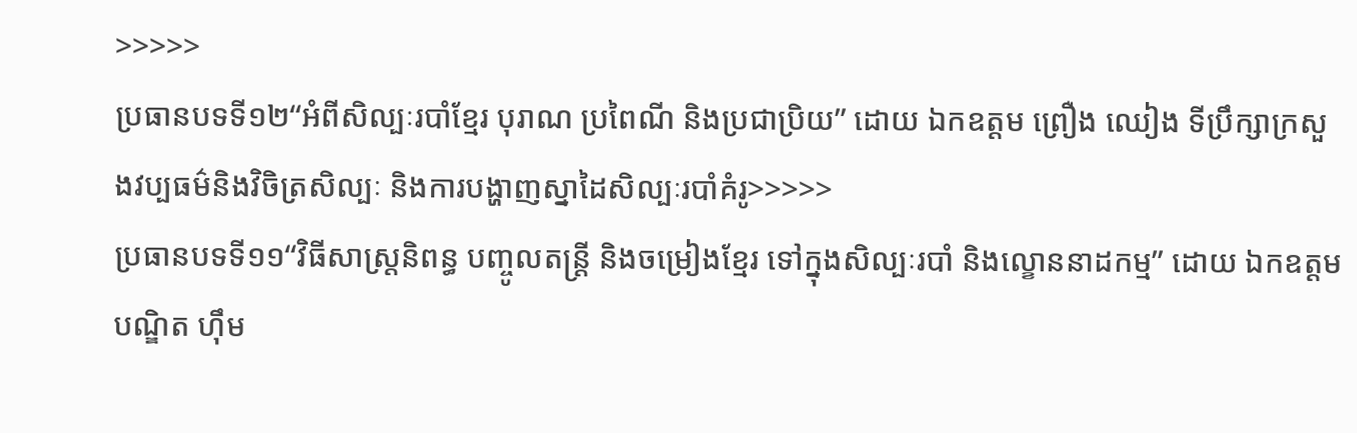>>>>>
ប្រធានបទទី១២“អំពីសិល្បៈរបាំខ្មែរ បុរាណ ប្រពៃណី និងប្រជាប្រិយ” ដោយ ឯកឧត្តម ព្រឿង ឈៀង ទីប្រឹក្សាក្រសួងវប្បធម៌និងវិចិត្រសិល្បៈ និងការបង្ហាញស្នាដៃសិល្បៈរបាំគំរូ>>>>>
ប្រធានបទទី១១“វិធីសាស្ត្រនិពន្ធ បញ្ចូលតន្ត្រី និងចម្រៀងខ្មែរ ទៅក្នុងសិល្បៈរបាំ និងល្ខោននាដកម្ម” ដោយ ឯកឧត្តមបណ្ឌិត ហ៊ឹម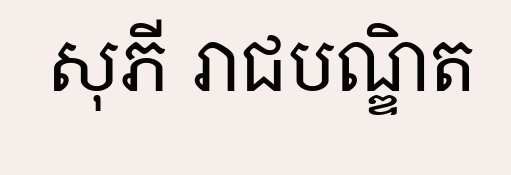សុភី រាជបណ្ឌិត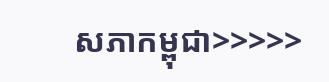សភាកម្ពុជា>>>>>